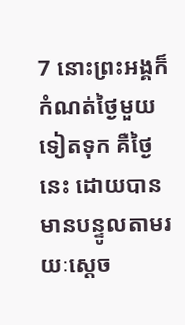7 នោះព្រះអង្គក៏កំណត់ថ្ងៃមួយទៀតទុក គឺថ្ងៃនេះ ដោយបានមានបន្ទូលតាមរយៈស្ដេច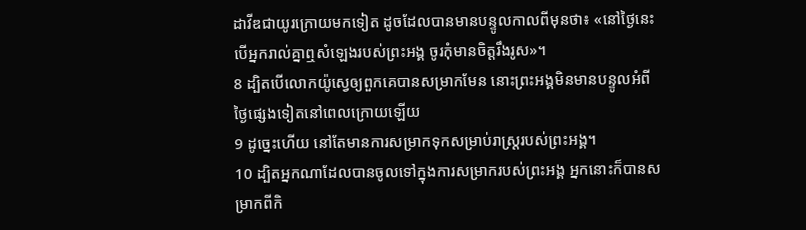ដាវីឌជាយូរក្រោយមកទៀត ដូចដែលបានមានបន្ទូលកាលពីមុនថា៖ «នៅថ្ងៃនេះ បើអ្នករាល់គ្នាឮសំឡេងរបស់ព្រះអង្គ ចូរកុំមានចិត្តរឹងរូស»។
8 ដ្បិតបើលោកយ៉ូស្វេឲ្យពួកគេបានសម្រាកមែន នោះព្រះអង្គមិនមានបន្ទូលអំពីថ្ងៃផ្សេងទៀតនៅពេលក្រោយឡើយ
9 ដូច្នេះហើយ នៅតែមានការសម្រាកទុកសម្រាប់រាស្ដ្ររបស់ព្រះអង្គ។
10 ដ្បិតអ្នកណាដែលបានចូលទៅក្នុងការសម្រាករបស់ព្រះអង្គ អ្នកនោះក៏បានសម្រាកពីកិ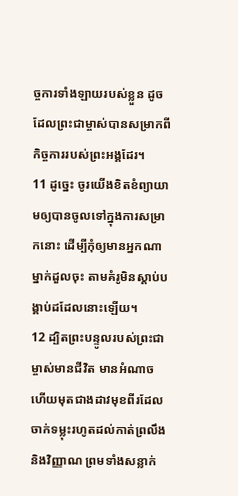ច្ចការទាំងឡាយរបស់ខ្លួន ដូចដែលព្រះជាម្ចាស់បានសម្រាកពីកិច្ចការរបស់ព្រះអង្គដែរ។
11 ដូច្នេះ ចូរយើងខិតខំព្យាយាមឲ្យបានចូលទៅក្នុងការសម្រាកនោះ ដើម្បីកុំឲ្យមានអ្នកណាម្នាក់ដួលចុះ តាមគំរូមិនស្ដាប់បង្គាប់ដដែលនោះឡើយ។
12 ដ្បិតព្រះបន្ទូលរបស់ព្រះជាម្ចាស់មានជីវិត មានអំណាច ហើយមុតជាងដាវមុខពីរដែលចាក់ទម្លុះរហូតដល់កាត់ព្រលឹង និងវិញ្ញាណ ព្រមទាំងសន្លាក់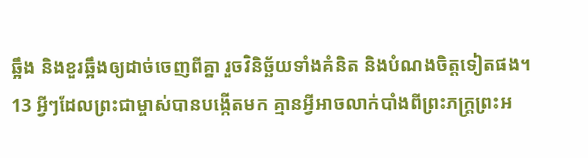ឆ្អឹង និងខួរឆ្អឹងឲ្យដាច់ចេញពីគ្នា រួចវិនិច្ឆ័យទាំងគំនិត និងបំណងចិត្តទៀតផង។
13 អ្វីៗដែលព្រះជាម្ចាស់បានបង្កើតមក គ្មានអ្វីអាចលាក់បាំងពីព្រះភក្ដ្រព្រះអ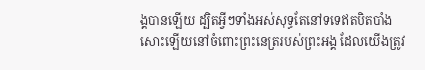ង្គបានឡើយ ដ្បិតអ្វីៗទាំងអស់សុទ្ធតែនៅទទេឥតបិតបាំងសោះឡើយនៅចំពោះព្រះនេត្ររបស់ព្រះអង្គ ដែលយើងត្រូវ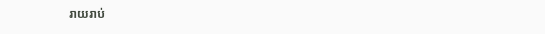រាយរាប់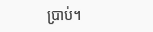ប្រាប់។